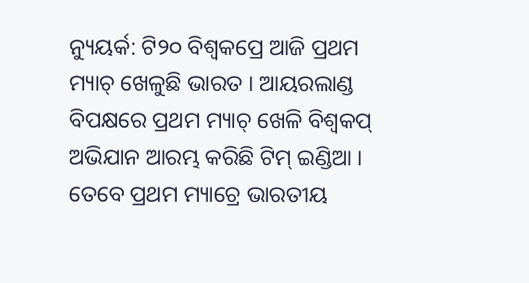ନ୍ୟୁୟର୍କ: ଟି୨୦ ବିଶ୍ବକପ୍ରେ ଆଜି ପ୍ରଥମ ମ୍ୟାଚ୍ ଖେଳୁଛି ଭାରତ । ଆୟରଲାଣ୍ଡ ବିପକ୍ଷରେ ପ୍ରଥମ ମ୍ୟାଚ୍ ଖେଳି ବିଶ୍ବକପ୍ ଅଭିଯାନ ଆରମ୍ଭ କରିଛି ଟିମ୍ ଇଣ୍ଡିଆ । ତେବେ ପ୍ରଥମ ମ୍ୟାଚ୍ରେ ଭାରତୀୟ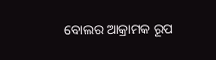ବୋଲର ଆକ୍ରାମକ ରୂପ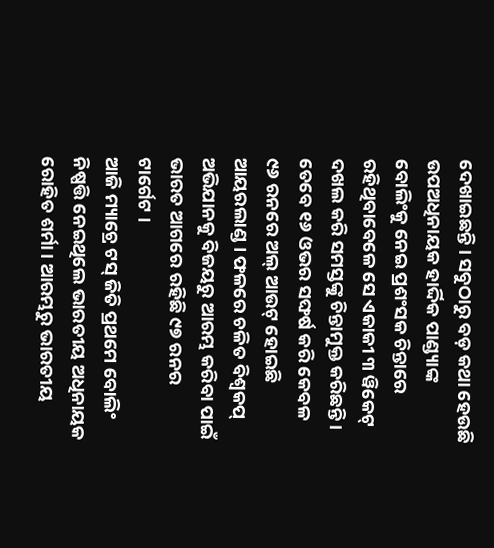ଦେଖାଇଛନ୍ତି । ସବୁଠାରୁ ବଡ଼ କଥା ହେଉଛି ଉପଅଧିନାୟକ ହାର୍ଦ୍ଦିକ ପାଣ୍ଡ୍ୟାଙ୍କ ବୋଲିଂକୁ ନେଇ ପ୍ରଶଂସକ ଚିନ୍ତାରେ ରହିଥିବାବେଳେ ସେ ଏକାକୀ ୩ ୱିକେଟ୍ ଦଖଲ କରି ସମସ୍ତଙ୍କୁ ଚିନ୍ତାମୁକ୍ତ କରିଛନ୍ତି । ତେବେ ୧୬ ଓଭର ସଙ୍ଘର୍ଷ କରି କେବଳ ୯୬ ରନରେ ଅଲ୍ ଆଉଟ୍ ହୋଇଛି ଆୟରଲାଣ୍ଡ । ଫଳରେ ଚଳିତ ବିଶ୍ବକପ୍ ଅଭିଯାନକୁ ବିଜୟରୁ ଆରମ୍ଭ କରିବା ପାଇଁ ଭାରତ ଆଗରେ ରହିଛି ୯୭ ରନର ଟାର୍ଗେଟ ।
ଆଜି ମ୍ୟାଚ୍ରେ ଟସ୍ ଜିତି ପ୍ରଥମେ ବୋଲିଂ ନିଷ୍ପତ୍ତି ନେଇଥିଲେ ଭାରତୀୟ ଅଧିନାୟକ ରୋହିତ ଶର୍ମା । ଆରମ୍ଭରୁ ଭାରତୀୟ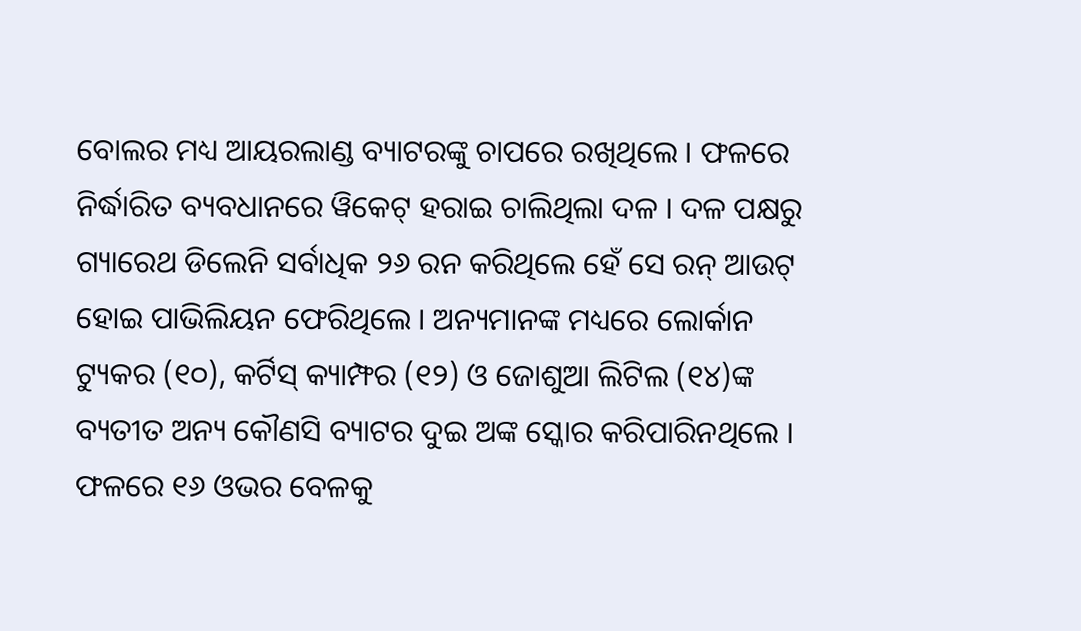ବୋଲର ମଧ୍ୟ ଆୟରଲାଣ୍ଡ ବ୍ୟାଟରଙ୍କୁ ଚାପରେ ରଖିଥିଲେ । ଫଳରେ ନିର୍ଦ୍ଧାରିତ ବ୍ୟବଧାନରେ ୱିକେଟ୍ ହରାଇ ଚାଲିଥିଲା ଦଳ । ଦଳ ପକ୍ଷରୁ ଗ୍ୟାରେଥ ଡିଲେନି ସର୍ବାଧିକ ୨୬ ରନ କରିଥିଲେ ହେଁ ସେ ରନ୍ ଆଉଟ୍ ହୋଇ ପାଭିଲିୟନ ଫେରିଥିଲେ । ଅନ୍ୟମାନଙ୍କ ମଧ୍ୟରେ ଲୋର୍କାନ ଟ୍ୟୁକର (୧୦), କର୍ଟିସ୍ କ୍ୟାମ୍ଫର (୧୨) ଓ ଜୋଶୁଆ ଲିଟିଲ (୧୪)ଙ୍କ ବ୍ୟତୀତ ଅନ୍ୟ କୌଣସି ବ୍ୟାଟର ଦୁଇ ଅଙ୍କ ସ୍କୋର କରିପାରିନଥିଲେ । ଫଳରେ ୧୬ ଓଭର ବେଳକୁ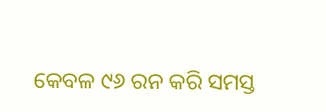କେବଳ ୯୬ ରନ କରି ସମସ୍ତ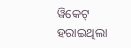ୱିକେଟ୍ ହରାଇଥିଲା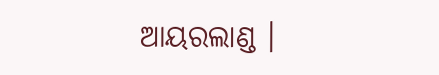ଆୟରଲାଣ୍ଡ ।